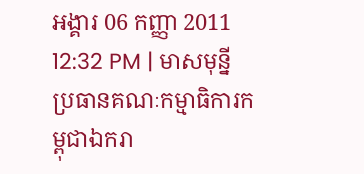អង្គារ 06 កញ្ញា 2011 12:32 PM | មាសមុន្នី
ប្រធានគណៈកម្មាធិការកម្ពុជាឯករា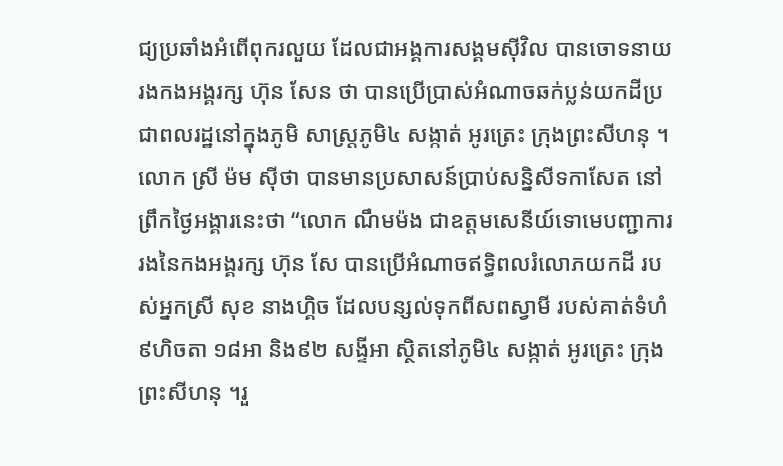ជ្យប្រឆាំងអំពើពុករលួយ ដែលជាអង្គការសង្គមស៊ីវិល បានចោទនាយរងកងអង្គរក្ស ហ៊ុន សែន ថា បានប្រើប្រាស់អំណាចឆក់ប្លន់យកដីប្រជាពលរដ្ឋនៅក្នុងភូមិ សាស្រ្តភូមិ៤ សង្កាត់ អូរត្រេះ ក្រុងព្រះសីហនុ ។
លោក ស្រី ម៉ម ស៊ីថា បានមានប្រសាសន៍ប្រាប់សន្និសីទកាសែត នៅព្រឹកថ្ងៃអង្គារនេះថា “លោក ណឹមម៉ង ជាឧត្ដមសេនីយ៍ទោមេបញ្ជាការរងនៃកងអង្គរក្ស ហ៊ុន សែ បានប្រើអំណាចឥទ្ធិពលរំលោភយកដី របស់អ្នកស្រី សុខ នាងហ្គិច ដែលបន្សល់ទុកពីសពស្វាមី របស់គាត់ទំហំ ៩ហិចតា ១៨អា និង៩២ សង្ទីអា ស្ថិតនៅភូមិ៤ សង្កាត់ អូរត្រេះ ក្រុង ព្រះសីហនុ ។រួ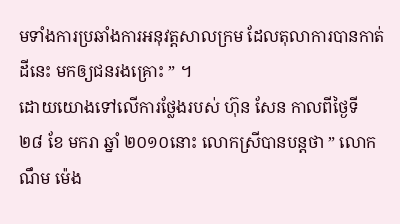មទាំងការប្រឆាំងការអនុវត្តសាលក្រម ដែលតុលាការបានកាត់ដីនេះ មកឲ្យជនរងគ្រោះ ” ។
ដោយយោងទៅលើការថ្លែងរបស់ ហ៊ុន សែន កាលពីថ្ងៃទី
២៨ ខែ មករា ឆ្នាំ ២០១០នោះ លោកស្រីបានបន្តថា ” លោក ណឹម ម៉េង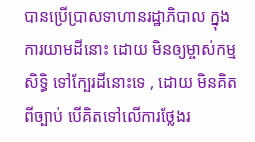បានប្រើប្រាសទាហានរដ្ឋាភិបាល ក្នុងការយាមដីនោះ ដោយ មិនឲ្យម្ចាស់កម្មសិទ្ធិ ទៅក្បែរដីនោះទេ , ដោយ មិនគិតពីច្បាប់ បើគិតទៅលើការថ្លែងរ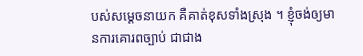បស់សម្ដេចនាយក គឺគាត់ខុសទាំងស្រុង ។ ខ្ញុំចង់ឲ្យមានការគោរពច្បាប់ ជាជាង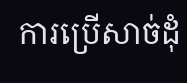ការប្រើសាច់ដុំ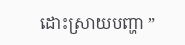ដោះស្រាយបញ្ហា ”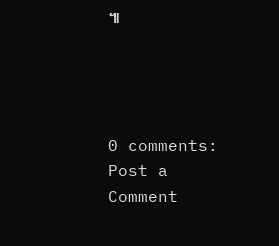៕




0 comments:
Post a Comment